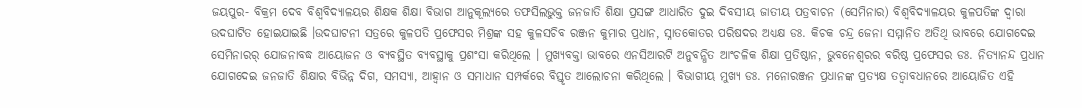ଜୟପୁର- ବିକ୍ରମ ଦେବ ବିଶ୍ୱବିଦ୍ୟାଳୟର ଶିକ୍ଷକ ଶିକ୍ଷା ବିଭାଗ ଆନୁକୂଲ୍ୟରେ ତଫସିଲଭୁକ୍ତ ଜନଜାତି ଶିକ୍ଷା ପ୍ରସଙ୍ଗ ଆଧାରିତ ଦୁଇ ଦିବସୀୟ ଜାତୀୟ ପତ୍ରବାଚନ (ସେମିନାର) ବିଶ୍ୱବିଦ୍ୟାଳୟର କୁଳପତିଙ୍କ ଦ୍ୱାରା ଉଦଘାଟିତ ହୋଇଯାଇଛି ।ଉଦଘାଟନୀ ସତ୍ରରେ କୁଳପତି ପ୍ରଫେସର ମିଶ୍ରଙ୍କ ସହ କୁଳସଚିବ ରଞ୍ଜନ କୁମାର ପ୍ରଧାନ, ସ୍ନାତକୋତର ପରିଷଦର ଅଧ୍ୟକ୍ଷ ଡଃ. କିଚକ ଚନ୍ଦ୍ର ଜେନା ସମ୍ମାନିତ ଅତିଥି ଭାବରେ ଯୋଗଦେଇ ସେମିନାରର୍ ଯୋଜନାବଦ୍ଧ ଆୟୋଜନ ଓ ବ୍ୟବସ୍ଥିତ ବ୍ୟବସ୍ଥାକୁ ପ୍ରଶଂସା କରିଥିଲେ । ମୁଖ୍ୟବକ୍ତା ଭାବରେ ଏନସିଆରଟି ଅନୁବନ୍ଧିତ ଆଂଚଳିକ ଶିକ୍ଷା ପ୍ରତିଷ୍ଠାନ, ଭୁବନେଶ୍ୱରର ବରିଷ୍ଠ ପ୍ରଫେସର ଡଃ. ନିତ୍ୟାନନ୍ଦ ପ୍ରଧାନ ଯୋଗଦେଇ ଜନଜାତି ଶିକ୍ଷାର ବିଭିନ୍ନ ଦିଗ, ସମସ୍ୟା, ଆହ୍ୱାନ ଓ ସମାଧାନ ସମ୍ପର୍କରେ ବିସ୍ତୃତ ଆଲୋଚନା କରିଥିଲେ । ବିଭାଗୀୟ ମୁଖ୍ୟ ଡଃ. ମନୋରଞ୍ଜନ ପ୍ରଧାନଙ୍କ ପ୍ରତ୍ୟକ୍ଷ ତତ୍ୱାବଧାନରେ ଆୟୋଜିତ ଏହି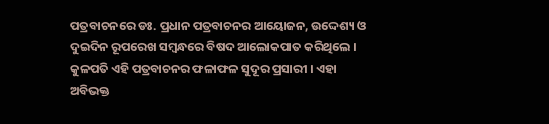ପତ୍ରବାଚନରେ ଡଃ. ପ୍ରଧାନ ପତ୍ରବାଚନର ଆୟୋଜନ, ଉଦ୍ଦେଶ୍ୟ ଓ ଦୁଇଦିନ ରୂପରେଖ ସମ୍ବନ୍ଧରେ ବିଷଦ ଆଲୋକପାତ କରିଥିଲେ । କୁଳପତି ଏହି ପତ୍ରବାଚନର ଫଳାଫଳ ସୁଦୂର ପ୍ରସାରୀ । ଏହା ଅବିଭକ୍ତ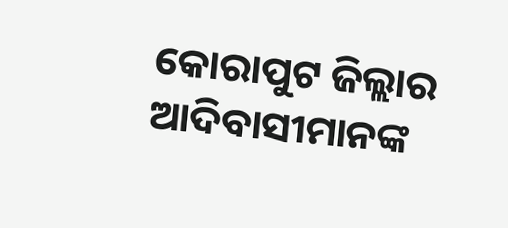କୋରାପୁଟ ଜିଲ୍ଲାର ଆଦିବାସୀମାନଙ୍କ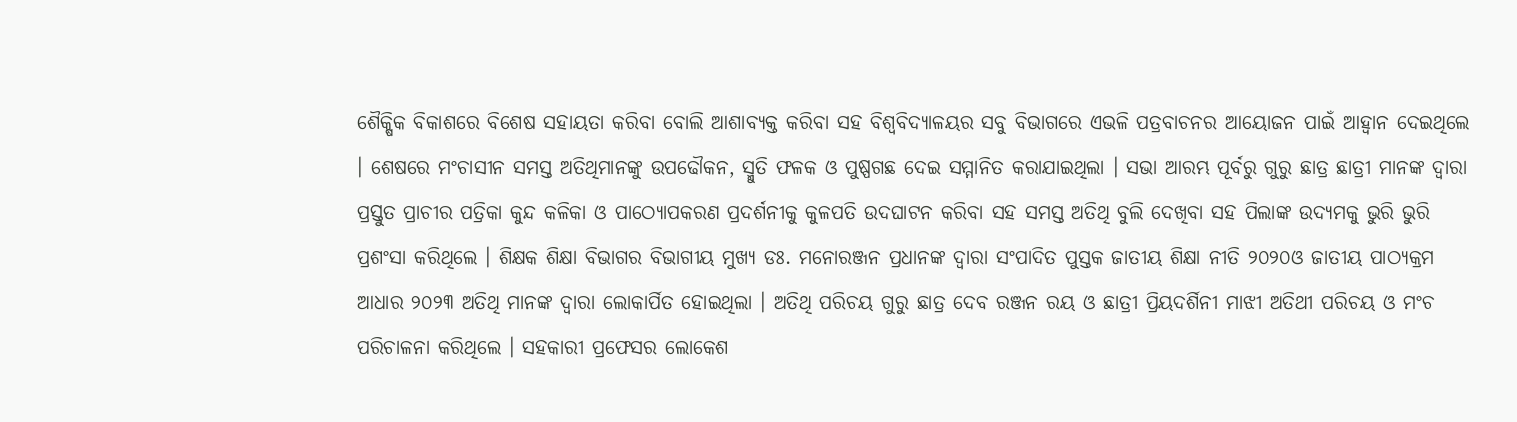ଶୈକ୍ଷିକ ବିକାଶରେ ବିଶେଷ ସହାୟତା କରିବା ବୋଲି ଆଶାବ୍ୟକ୍ତ କରିବା ସହ ବିଶ୍ୱବିଦ୍ୟାଳୟର ସବୁ ବିଭାଗରେ ଏଭଳି ପତ୍ରବାଚନର ଆୟୋଜନ ପାଇଁ ଆହ୍ୱାନ ଦେଇଥିଲେ । ଶେଷରେ ମଂଚାସୀନ ସମସ୍ତ ଅତିଥିମାନଙ୍କୁ ଉପଢୌକନ, ସ୍ମୁତି ଫଳକ ଓ ପୁଷ୍ପଗଛ ଦେଇ ସମ୍ମାନିତ କରାଯାଇଥିଲା । ସଭା ଆରମ୍ଭ ପୂର୍ବରୁ ଗୁରୁ ଛାତ୍ର ଛାତ୍ରୀ ମାନଙ୍କ ଦ୍ୱାରା ପ୍ରସ୍ତୁତ ପ୍ରାଚୀର ପତ୍ରିକା କୁନ୍ଦ କଳିକା ଓ ପାଠ୍ୟୋପକରଣ ପ୍ରଦର୍ଶନୀକୁ କୁଳପତି ଉଦଘାଟନ କରିବା ସହ ସମସ୍ତ ଅତିଥି ବୁଲି ଦେଖିବା ସହ ପିଲାଙ୍କ ଉଦ୍ୟମକୁ ଭୁରି ଭୁରି ପ୍ରଶଂସା କରିଥିଲେ । ଶିକ୍ଷକ ଶିକ୍ଷା ବିଭାଗର ବିଭାଗୀୟ ମୁଖ୍ୟ ଡଃ. ମନୋରଞ୍ଜନ ପ୍ରଧାନଙ୍କ ଦ୍ୱାରା ସଂପାଦିତ ପୁସ୍ତକ ଜାତୀୟ ଶିକ୍ଷା ନୀତି ୨୦୨୦ଓ ଜାତୀୟ ପାଠ୍ୟକ୍ରମ ଆଧାର ୨୦୨୩ ଅତିଥି ମାନଙ୍କ ଦ୍ୱାରା ଲୋକାର୍ପିତ ହୋଇଥିଲା । ଅତିଥି ପରିଚୟ ଗୁରୁ ଛାତ୍ର ଦେବ ରଞ୍ଜନ ରୟ ଓ ଛାତ୍ରୀ ପ୍ରିୟଦର୍ଶିନୀ ମାଝୀ ଅତିଥୀ ପରିଚୟ ଓ ମଂଚ ପରିଚାଳନା କରିଥିଲେ । ସହକାରୀ ପ୍ରଫେସର ଲୋକେଶ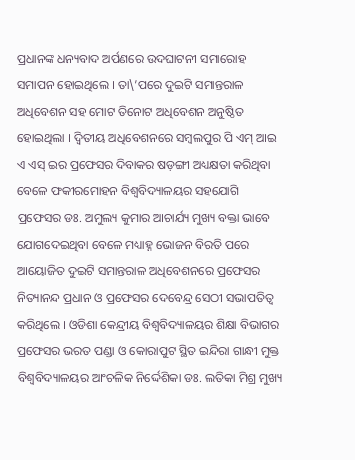ପ୍ରଧାନଙ୍କ ଧନ୍ୟବାଦ ଅର୍ପଣରେ ଉଦଘାଟନୀ ସମାରୋହ ସମାପନ ହୋଇଥିଲେ । ତା\’ପରେ ଦୁଇଟି ସମାନ୍ତରାଳ ଅଧିବେଶନ ସହ ମୋଟ ତିନୋଟ ଅଧିବେଶନ ଅନୁଷ୍ଠିତ ହୋଇଥିଲା । ଦ୍ୱିତୀୟ ଅଧିବେଶନରେ ସମ୍ବଲପୁର ପି ଏମ୍ ଆଇ ଏ ଏସ୍ ଇର ପ୍ରଫେସର ଦିବାକର ଷଡ଼ଙ୍ଗୀ ଅଧ୍ୟକ୍ଷତା କରିଥିବା ବେଳେ ଫକୀରମୋହନ ବିଶ୍ୱବିଦ୍ୟାଳୟର ସହଯୋଗି ପ୍ରଫେସର ଡଃ. ଅମୁଲ୍ୟ କୁମାର ଆଚାର୍ଯ୍ୟ ମୁଖ୍ୟ ବକ୍ତା ଭାବେ ଯୋଗଦେଇଥିବା ବେଳେ ମଧ୍ୟାହ୍ନ ଭୋଜନ ବିରତି ପରେ ଆୟୋଜିତ ଦୁଇଟି ସମାନ୍ତରାଳ ଅଧିବେଶନରେ ପ୍ରଫେସର ନିତ୍ୟାନନ୍ଦ ପ୍ରଧାନ ଓ ପ୍ରଫେସର ଦେବେନ୍ଦ୍ର ସେଠୀ ସଭାପତିତ୍ୱ କରିଥିଲେ । ଓଡିଶା କେନ୍ଦ୍ରୀୟ ବିଶ୍ୱବିଦ୍ୟାଳୟର ଶିକ୍ଷା ବିଭାଗର ପ୍ରଫେସର ଭରତ ପଣ୍ଡା ଓ କୋରାପୁଟ ସ୍ଥିତ ଇନ୍ଦିରା ଗାନ୍ଧୀ ମୁକ୍ତ ବିଶ୍ୱବିଦ୍ୟାଳୟର ଆଂଚଳିକ ନିର୍ଦ୍ଦେଶିକା ଡଃ. ଲତିକା ମିଶ୍ର ମୁଖ୍ୟ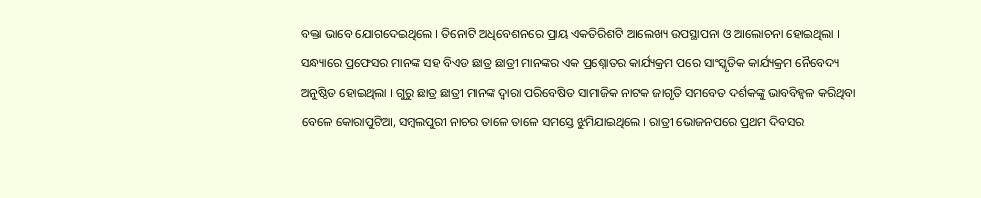ବକ୍ତା ଭାବେ ଯୋଗଦେଇଥିଲେ । ତିନୋଟି ଅଧିବେଶନରେ ପ୍ରାୟ ଏକତିରିଶଟି ଆଲେଖ୍ୟ ଉପସ୍ଥାପନା ଓ ଆଲୋଚନା ହୋଇଥିଲା । ସନ୍ଧ୍ୟାରେ ପ୍ରଫେସର ମାନଙ୍କ ସହ ବିଏଡ ଛାତ୍ର ଛାତ୍ରୀ ମାନଙ୍କର ଏକ ପ୍ରଶ୍ନୋତର କାର୍ଯ୍ୟକ୍ରମ ପରେ ସାଂସ୍କୃତିକ କାର୍ଯ୍ୟକ୍ରମ ନୈବେଦ୍ୟ ଅନୁଷ୍ଠିତ ହୋଇଥିଲା । ଗୁରୁ ଛାତ୍ର ଛାତ୍ରୀ ମାନଙ୍କ ଦ୍ୱାରା ପରିବେଷିତ ସାମାଜିକ ନାଟକ ଜାଗୃତି ସମବେତ ଦର୍ଶକଙ୍କୁ ଭାବବିହ୍ୱଳ କରିଥିବା ବେଳେ କୋରାପୁଟିଆ, ସମ୍ବଲପୁରୀ ନାଚର ତାଳେ ତାଳେ ସମସ୍ତେ ଝୁମିଯାଇଥିଲେ । ରାତ୍ରୀ ଭୋଜନପରେ ପ୍ରଥମ ଦିବସର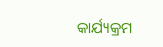କାର୍ଯ୍ୟକ୍ରମ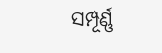ସମ୍ପୂର୍ଣ୍ଣ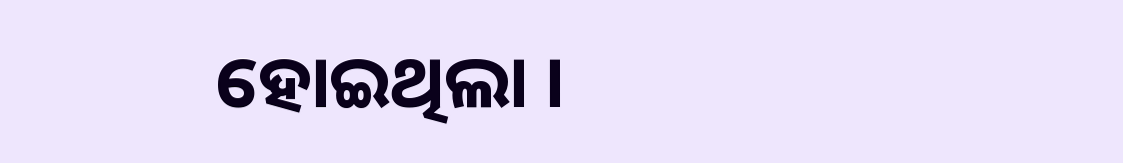ହୋଇଥିଲା ।